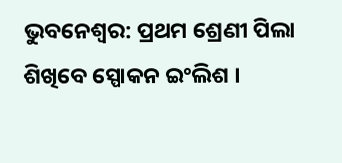ଭୁବନେଶ୍ବର: ପ୍ରଥମ ଶ୍ରେଣୀ ପିଲା ଶିଖିବେ ସ୍ପୋକନ ଇଂଲିଶ ।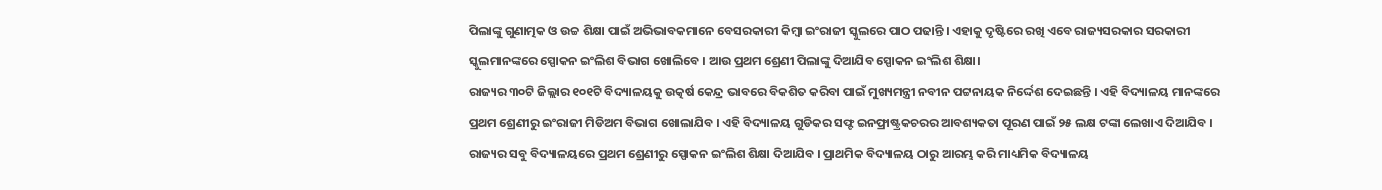ପିଲାଙ୍କୁ ଗୁଣାତ୍ମକ ଓ ଉଚ୍ଚ ଶିକ୍ଷା ପାଇଁ ଅଭିଭାବକମାନେ ବେସରକାରୀ କିମ୍ବା ଇଂରାଜୀ ସ୍କୁଲରେ ପାଠ ପଢାନ୍ତି । ଏହାକୁ ଦୃଷ୍ଟିରେ ରଖି ଏବେ ରାଜ୍ୟସରକାର ସରକାରୀ ସ୍କୁଲମାନଙ୍କରେ ସ୍ପୋକନ ଇଂଲିଶ ବିଭାଗ ଖୋଲିବେ । ଆଉ ପ୍ରଥମ ଶ୍ରେଣୀ ପିଲାଙ୍କୁ ଦିଆଯିବ ସ୍ପୋକନ ଇଂଲିଶ ଶିକ୍ଷା।
ରାଜ୍ୟର ୩୦ଟି ଜିଲ୍ଲାର ୧୦୧ଟି ବିଦ୍ୟାଳୟକୁ ଉତ୍କର୍ଷ କେନ୍ଦ୍ର ଭାବରେ ବିକଶିତ କରିବା ପାଇଁ ମୁଖ୍ୟମନ୍ତ୍ରୀ ନବୀନ ପଟ୍ଟନାୟକ ନିର୍ଦ୍ଦେଶ ଦେଇଛନ୍ତି । ଏହି ବିଦ୍ୟାଳୟ ମାନଙ୍କରେ ପ୍ରଥମ ଶ୍ରେଣୀରୁ ଇଂରାଜୀ ମିଡିଅମ ବିଭାଗ ଖୋଲାଯିବ । ଏହି ବିଦ୍ୟାଳୟ ଗୁଡିକର ସଫ୍ଟ ଇନଫ୍ରାଷ୍ଟ୍ରକଚରର ଆବଶ୍ୟକତା ପୂରଣ ପାଇଁ ୨୫ ଲକ୍ଷ ଟଙ୍କା ଲେଖାଏ ଦିଆଯିବ ।
ରାଜ୍ୟର ସବୁ ବିଦ୍ୟାଳୟରେ ପ୍ରଥମ ଶ୍ରେଣୀରୁ ସ୍ପୋକନ ଇଂଲିଶ ଶିକ୍ଷା ଦିଆଯିବ । ପ୍ରାଥମିକ ବିଦ୍ୟାଳୟ ଠାରୁ ଆରମ୍ଭ କରି ମାଧ୍ୟମିକ ବିଦ୍ୟାଳୟ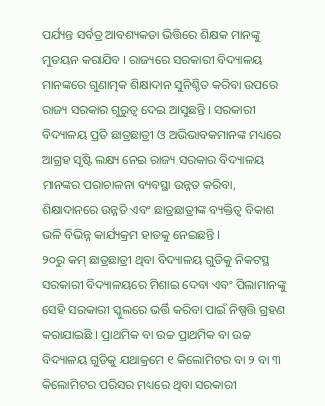ପର୍ଯ୍ୟନ୍ତ ସର୍ବତ୍ର ଆବଶ୍ୟକତା ଭିତ୍ତିରେ ଶିକ୍ଷକ ମାନଙ୍କୁ ମୁତୟନ କରାଯିବ । ରାଜ୍ୟରେ ସରକାରୀ ବିଦ୍ୟାଳୟ ମାନଙ୍କରେ ଗୁଣାତ୍ମକ ଶିକ୍ଷାଦାନ ସୁନିଶ୍ଚିତ କରିବା ଉପରେ ରାଜ୍ୟ ସରକାର ଗୁରୁତ୍ଵ ଦେଇ ଆସୁଛନ୍ତି । ସରକାରୀ ବିଦ୍ୟାଳୟ ପ୍ରତି ଛାତ୍ରଛାତ୍ରୀ ଓ ଅଭିଭାବକମାନଙ୍କ ମଧ୍ୟରେ ଆଗ୍ରହ ସୃଷ୍ଟି ଲକ୍ଷ୍ୟ ନେଇ ରାଜ୍ୟ ସରକାର ବିଦ୍ୟାଳୟ ମାନଙ୍କର ପରାଚାଳନା ବ୍ୟବସ୍ଥା ଉନ୍ନତ କରିବା, ଶିକ୍ଷାଦାନରେ ଉନ୍ନତି ଏବଂ ଛାତ୍ରଛାତ୍ରୀଙ୍କ ବ୍ୟକ୍ତିତ୍ଵ ବିକାଶ ଭଳି ବିଭିନ୍ନ କାର୍ଯ୍ୟକ୍ରମ ହାତକୁ ନେଇଛନ୍ତି ।
୨୦ରୁ କମ୍ ଛାତ୍ରଛାତ୍ରୀ ଥିବା ବିଦ୍ୟାଳୟ ଗୁଡିକୁ ନିକଟସ୍ଥ ସରକାରୀ ବିଦ୍ୟାଳୟରେ ମିଶାଇ ଦେବା ଏବଂ ପିଲାମାନଙ୍କୁ ସେହି ସରକାରୀ ସ୍କୁଲରେ ଭର୍ତ୍ତି କରିବା ପାଇଁ ନିଷ୍ପତ୍ତି ଗ୍ରହଣ କରାଯାଇଛି । ପ୍ରାଥମିକ ବା ଉଚ୍ଚ ପ୍ରାଥମିକ ବା ଉଚ୍ଚ ବିଦ୍ୟାଳୟ ଗୁଡିକୁ ଯଥାକ୍ରମେ ୧ କିଲୋମିଟର ବା ୨ ବା ୩ କିଲୋମିଟର ପରିସର ମଧ୍ୟରେ ଥିବା ସରକାରୀ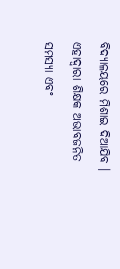ବିଦ୍ୟାଳୟରେ ମିଶାଇ ଦିଆଯିବ । ଏହାଦ୍ଵାରା ଶିକ୍ଷକ ଅଭାବଜନିତ ସମସ୍ୟା ଏବଂ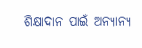ଶିକ୍ଷାଦାନ ପାଇଁ ଅନ୍ୟାନ୍ୟ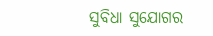ସୁବିଧା ସୁଯୋଗର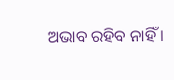ଅଭାବ ରହିବ ନାହିଁ ।